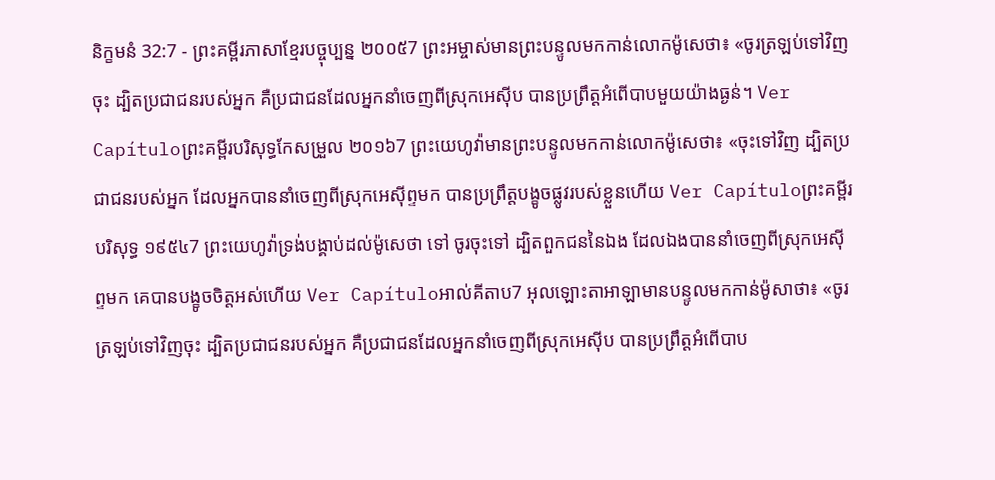និក្ខមនំ 32:7 - ព្រះគម្ពីរភាសាខ្មែរបច្ចុប្បន្ន ២០០៥7 ព្រះអម្ចាស់មានព្រះបន្ទូលមកកាន់លោកម៉ូសេថា៖ «ចូរត្រឡប់ទៅវិញចុះ ដ្បិតប្រជាជនរបស់អ្នក គឺប្រជាជនដែលអ្នកនាំចេញពីស្រុកអេស៊ីប បានប្រព្រឹត្តអំពើបាបមួយយ៉ាងធ្ងន់។ Ver Capítuloព្រះគម្ពីរបរិសុទ្ធកែសម្រួល ២០១៦7 ព្រះយេហូវ៉ាមានព្រះបន្ទូលមកកាន់លោកម៉ូសេថា៖ «ចុះទៅវិញ ដ្បិតប្រជាជនរបស់អ្នក ដែលអ្នកបាននាំចេញពីស្រុកអេស៊ីព្ទមក បានប្រព្រឹត្តបង្ខូចផ្លូវរបស់ខ្លួនហើយ Ver Capítuloព្រះគម្ពីរបរិសុទ្ធ ១៩៥៤7 ព្រះយេហូវ៉ាទ្រង់បង្គាប់ដល់ម៉ូសេថា ទៅ ចូរចុះទៅ ដ្បិតពួកជននៃឯង ដែលឯងបាននាំចេញពីស្រុកអេស៊ីព្ទមក គេបានបង្ខូចចិត្តអស់ហើយ Ver Capítuloអាល់គីតាប7 អុលឡោះតាអាឡាមានបន្ទូលមកកាន់ម៉ូសាថា៖ «ចូរត្រឡប់ទៅវិញចុះ ដ្បិតប្រជាជនរបស់អ្នក គឺប្រជាជនដែលអ្នកនាំចេញពីស្រុកអេស៊ីប បានប្រព្រឹត្តអំពើបាប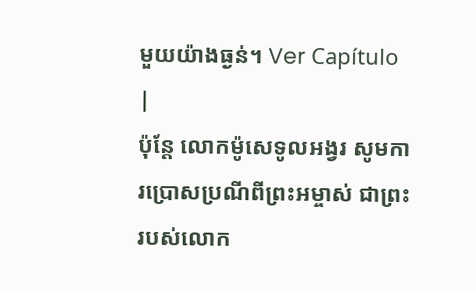មួយយ៉ាងធ្ងន់។ Ver Capítulo |
ប៉ុន្តែ លោកម៉ូសេទូលអង្វរ សូមការប្រោសប្រណីពីព្រះអម្ចាស់ ជាព្រះរបស់លោក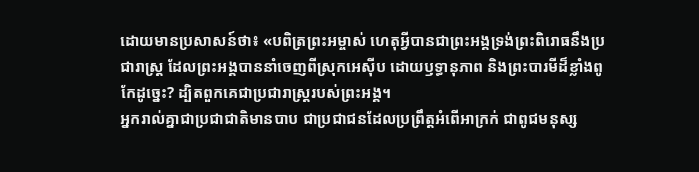ដោយមានប្រសាសន៍ថា៖ «បពិត្រព្រះអម្ចាស់ ហេតុអ្វីបានជាព្រះអង្គទ្រង់ព្រះពិរោធនឹងប្រជារាស្ត្រ ដែលព្រះអង្គបាននាំចេញពីស្រុកអេស៊ីប ដោយឫទ្ធានុភាព និងព្រះបារមីដ៏ខ្លាំងពូកែដូច្នេះ? ដ្បិតពួកគេជាប្រជារាស្ត្ររបស់ព្រះអង្គ។
អ្នករាល់គ្នាជាប្រជាជាតិមានបាប ជាប្រជាជនដែលប្រព្រឹត្តអំពើអាក្រក់ ជាពូជមនុស្ស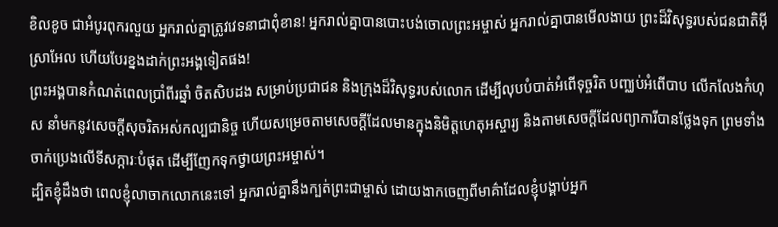ខិលខូច ជាអំបូរពុករលួយ អ្នករាល់គ្នាត្រូវវេទនាជាពុំខាន! អ្នករាល់គ្នាបានបោះបង់ចោលព្រះអម្ចាស់ អ្នករាល់គ្នាបានមើលងាយ ព្រះដ៏វិសុទ្ធរបស់ជនជាតិអ៊ីស្រាអែល ហើយបែរខ្នងដាក់ព្រះអង្គទៀតផង!
ព្រះអង្គបានកំណត់ពេលប្រាំពីរឆ្នាំ ចិតសិបដង សម្រាប់ប្រជាជន និងក្រុងដ៏វិសុទ្ធរបស់លោក ដើម្បីលុបបំបាត់អំពើទុច្ចរិត បញ្ឈប់អំពើបាប លើកលែងកំហុស នាំមកនូវសេចក្ដីសុចរិតអស់កល្បជានិច្ច ហើយសម្រេចតាមសេចក្ដីដែលមានក្នុងនិមិត្តហេតុអស្ចារ្យ និងតាមសេចក្ដីដែលព្យាការីបានថ្លែងទុក ព្រមទាំងចាក់ប្រេងលើទីសក្ការៈបំផុត ដើម្បីញែកទុកថ្វាយព្រះអម្ចាស់។
ដ្បិតខ្ញុំដឹងថា ពេលខ្ញុំលាចាកលោកនេះទៅ អ្នករាល់គ្នានឹងក្បត់ព្រះជាម្ចាស់ ដោយងាកចេញពីមាគ៌ាដែលខ្ញុំបង្គាប់អ្នក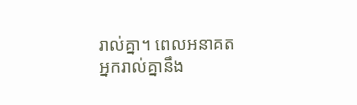រាល់គ្នា។ ពេលអនាគត អ្នករាល់គ្នានឹង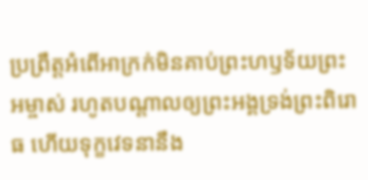ប្រព្រឹត្តអំពើអាក្រក់មិនគាប់ព្រះហឫទ័យព្រះអម្ចាស់ រហូតបណ្ដាលឲ្យព្រះអង្គទ្រង់ព្រះពិរោធ ហើយទុក្ខវេទនានឹង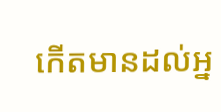កើតមានដល់អ្ន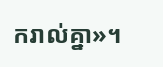ករាល់គ្នា»។